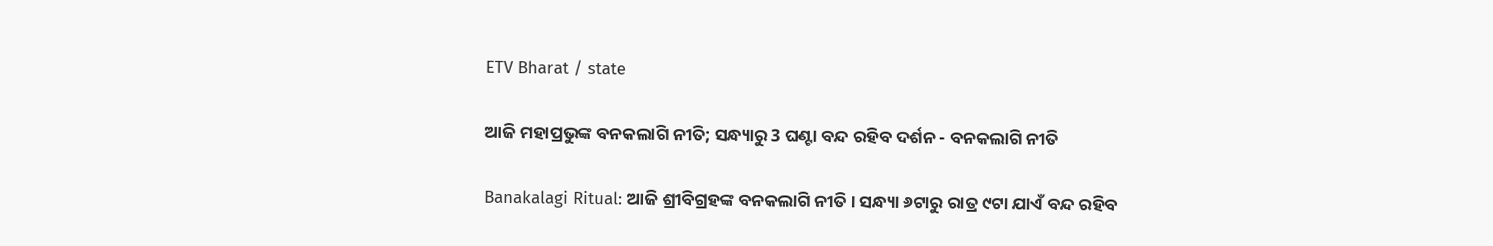ETV Bharat / state

ଆଜି ମହାପ୍ରଭୁଙ୍କ ବନକଲାଗି ନୀତି; ସନ୍ଧ୍ୟାରୁ 3 ଘଣ୍ଟା ବନ୍ଦ ରହିବ ଦର୍ଶନ - ବନକଲାଗି ନୀତି

Banakalagi Ritual: ଆଜି ଶ୍ରୀବିଗ୍ରହଙ୍କ ବନକଲାଗି ନୀତି । ସନ୍ଧ୍ୟା ୬ଟାରୁ ରାତ୍ର ୯ଟା ଯାଏଁ ବନ୍ଦ ରହିବ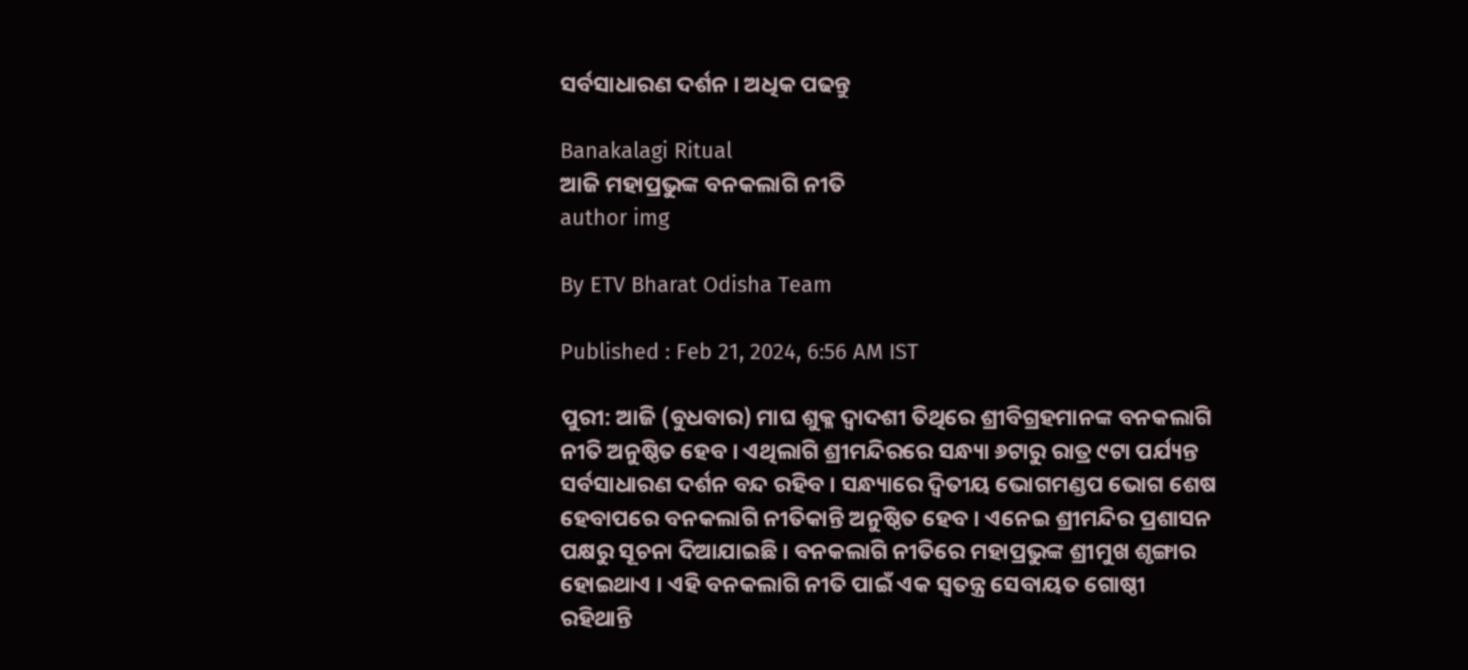ସର୍ବସାଧାରଣ ଦର୍ଶନ । ଅଧିକ ପଢନ୍ତୁ

Banakalagi Ritual
ଆଜି ମହାପ୍ରଭୁଙ୍କ ବନକଲାଗି ନୀତି
author img

By ETV Bharat Odisha Team

Published : Feb 21, 2024, 6:56 AM IST

ପୁରୀ: ଆଜି (ବୁଧବାର) ମାଘ ଶୁକ୍ଳ ଦ୍ଵାଦଶୀ ତିଥିରେ ଶ୍ରୀବିଗ୍ରହମାନଙ୍କ ବନକଲାଗି ନୀତି ଅନୁଷ୍ଠିତ ହେବ । ଏଥିଲାଗି ଶ୍ରୀମନ୍ଦିରରେ ସନ୍ଧ୍ୟା ୬ଟାରୁ ରାତ୍ର ୯ଟା ପର୍ଯ୍ୟନ୍ତ ସର୍ବସାଧାରଣ ଦର୍ଶନ ବନ୍ଦ ରହିବ । ସନ୍ଧ୍ୟାରେ ଦ୍ୱିତୀୟ ଭୋଗମଣ୍ଡପ ଭୋଗ ଶେଷ ହେବାପରେ ବନକଲାଗି ନୀତିକାନ୍ତି ଅନୁଷ୍ଠିତ ହେବ । ଏନେଇ ଶ୍ରୀମନ୍ଦିର ପ୍ରଶାସନ ପକ୍ଷରୁ ସୂଚନା ଦିଆଯାଇଛି । ବନକଲାଗି ନୀତିରେ ମହାପ୍ରଭୁଙ୍କ ଶ୍ରୀମୁଖ ଶୃଙ୍ଗାର ହୋଇଥାଏ । ଏହି ବନକଲାଗି ନୀତି ପାଇଁ ଏକ ସ୍ବତନ୍ତ୍ର ସେବାୟତ ଗୋଷ୍ଠୀ ରହିଥାନ୍ତି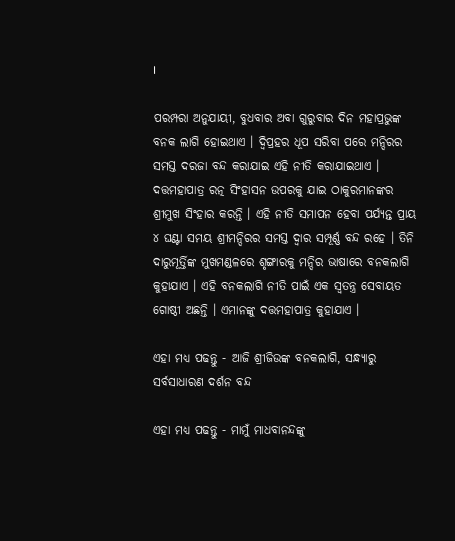।

ପରମ୍ପରା ଅନୁଯାୟୀ, ବୁଧବାର ଅବା ଗୁରୁବାର ଦିନ ମହାପ୍ରଭୁଙ୍କ ବନକ ଲାଗି ହୋଇଥାଏ । ଦ୍ବିପ୍ରହର ଧୂପ ସରିବା ପରେ ମନ୍ଦିରର ସମସ୍ତ ଦରଜା ବନ୍ଦ କରାଯାଇ ଏହି ନୀତି କରାଯାଇଥାଏ । ଦତ୍ତମହାପାତ୍ର ରତ୍ନ ସିଂହାସନ ଉପରକୁ ଯାଇ ଠାକୁରମାନଙ୍କର ଶ୍ରୀମୁଖ ସିଂହାର କରନ୍ତି । ଏହି ନୀତି ସମାପନ ହେବା ପର୍ଯ୍ୟନ୍ତ ପ୍ରାୟ ୪ ଘଣ୍ଟା ସମୟ ଶ୍ରୀମନ୍ଦିରର ସମସ୍ତ ଦ୍ୱାର ସମ୍ପୂର୍ଣ୍ଣ ବନ୍ଦ ରହେ । ତିନି ଦାରୁମୂର୍ତ୍ତିଙ୍କ ମୁଖମଣ୍ଡଳରେ ଶୃଙ୍ଗାରକୁ ମନ୍ଦିର ଭାଷାରେ ବନକଲାଗି କୁହାଯାଏ । ଏହି ବନକଲାଗି ନୀତି ପାଇଁ ଏକ ସ୍ୱତନ୍ତ୍ର ସେବାୟତ ଗୋଷ୍ଠୀ ଅଛନ୍ତି । ଏମାନଙ୍କୁ ଦତ୍ତମହାପାତ୍ର କୁହାଯାଏ ।

ଏହା ମଧ୍ୟ ପଢନ୍ତୁ - ଆଜି ଶ୍ରୀଜିଉଙ୍କ ବନକଲାଗି, ସନ୍ଧ୍ୟାରୁ ସର୍ବସାଧାରଣ ଦର୍ଶନ ବନ୍ଦ

ଏହା ମଧ୍ୟ ପଢନ୍ତୁ - ମାମୁଁ ମାଧବାନନ୍ଦଙ୍କୁ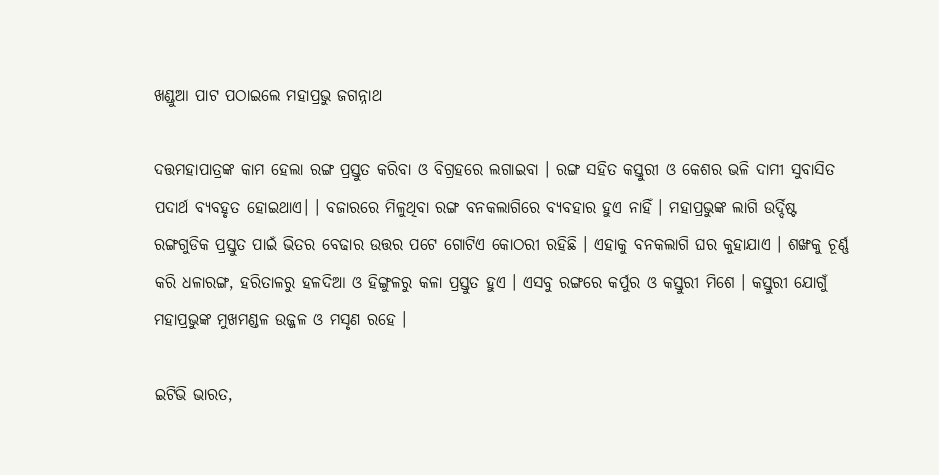ଖଣ୍ଡୁଆ ପାଟ ପଠାଇଲେ ମହାପ୍ରଭୁ ଜଗନ୍ନାଥ

ଦତ୍ତମହାପାତ୍ରଙ୍କ କାମ ହେଲା ରଙ୍ଗ ପ୍ରସ୍ତୁତ କରିବା ଓ ବିଗ୍ରହରେ ଲଗାଇବା । ରଙ୍ଗ ସହିତ କସ୍ତୁରୀ ଓ କେଶର ଭଳି ଦାମୀ ସୁବାସିତ ପଦାର୍ଥ ବ୍ୟବହୃତ ହୋଇଥାଏ। । ବଜାରରେ ମିଳୁଥିବା ରଙ୍ଗ ବନକଲାଗିରେ ବ୍ୟବହାର ହୁଏ ନାହିଁ । ମହାପ୍ରଭୁଙ୍କ ଲାଗି ଉର୍ଦ୍ଦିଷ୍ଟ ରଙ୍ଗଗୁଡିକ ପ୍ରସ୍ତୁତ ପାଇଁ ଭିତର ବେଢାର ଉତ୍ତର ପଟେ ଗୋଟିଏ କୋଠରୀ ରହିଛି । ଏହାକୁ ବନକଲାଗି ଘର କୁହାଯାଏ । ଶଙ୍ଖକୁ ଚୂର୍ଣ୍ଣ କରି ଧଳାରଙ୍ଗ, ହରିତାଳରୁ ହଳଦିଆ ଓ ହିଙ୍ଗୁଳରୁ କଳା ପ୍ରସ୍ତୁତ ହୁଏ । ଏସବୁ ରଙ୍ଗରେ କର୍ପୁର ଓ କସ୍ତୁରୀ ମିଶେ । କସ୍ତୁରୀ ଯୋଗୁଁ ମହାପ୍ରଭୁଙ୍କ ମୁଖମଣ୍ଡଳ ଉଜ୍ଜଳ ଓ ମସୃଣ ରହେ ।

ଇଟିଭି ଭାରତ,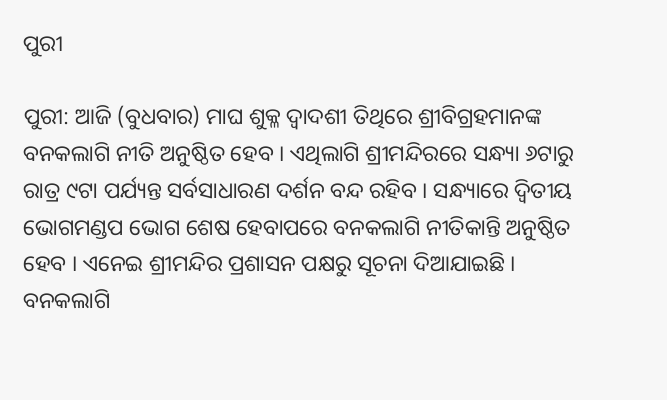ପୁରୀ

ପୁରୀ: ଆଜି (ବୁଧବାର) ମାଘ ଶୁକ୍ଳ ଦ୍ଵାଦଶୀ ତିଥିରେ ଶ୍ରୀବିଗ୍ରହମାନଙ୍କ ବନକଲାଗି ନୀତି ଅନୁଷ୍ଠିତ ହେବ । ଏଥିଲାଗି ଶ୍ରୀମନ୍ଦିରରେ ସନ୍ଧ୍ୟା ୬ଟାରୁ ରାତ୍ର ୯ଟା ପର୍ଯ୍ୟନ୍ତ ସର୍ବସାଧାରଣ ଦର୍ଶନ ବନ୍ଦ ରହିବ । ସନ୍ଧ୍ୟାରେ ଦ୍ୱିତୀୟ ଭୋଗମଣ୍ଡପ ଭୋଗ ଶେଷ ହେବାପରେ ବନକଲାଗି ନୀତିକାନ୍ତି ଅନୁଷ୍ଠିତ ହେବ । ଏନେଇ ଶ୍ରୀମନ୍ଦିର ପ୍ରଶାସନ ପକ୍ଷରୁ ସୂଚନା ଦିଆଯାଇଛି । ବନକଲାଗି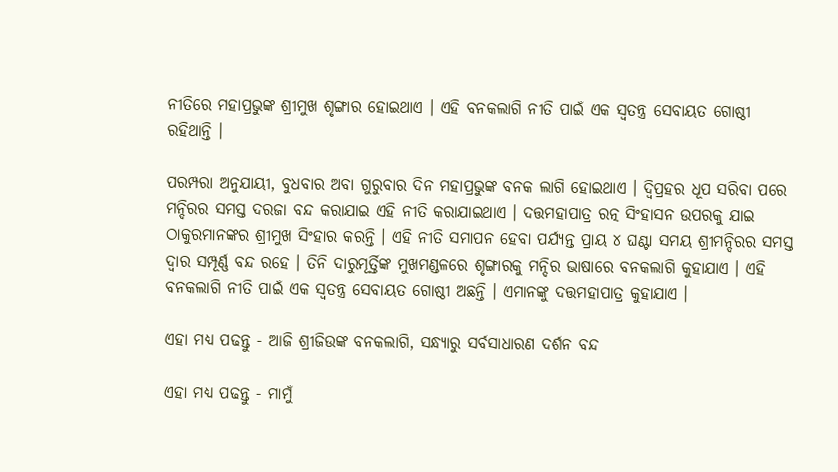ନୀତିରେ ମହାପ୍ରଭୁଙ୍କ ଶ୍ରୀମୁଖ ଶୃଙ୍ଗାର ହୋଇଥାଏ । ଏହି ବନକଲାଗି ନୀତି ପାଇଁ ଏକ ସ୍ବତନ୍ତ୍ର ସେବାୟତ ଗୋଷ୍ଠୀ ରହିଥାନ୍ତି ।

ପରମ୍ପରା ଅନୁଯାୟୀ, ବୁଧବାର ଅବା ଗୁରୁବାର ଦିନ ମହାପ୍ରଭୁଙ୍କ ବନକ ଲାଗି ହୋଇଥାଏ । ଦ୍ବିପ୍ରହର ଧୂପ ସରିବା ପରେ ମନ୍ଦିରର ସମସ୍ତ ଦରଜା ବନ୍ଦ କରାଯାଇ ଏହି ନୀତି କରାଯାଇଥାଏ । ଦତ୍ତମହାପାତ୍ର ରତ୍ନ ସିଂହାସନ ଉପରକୁ ଯାଇ ଠାକୁରମାନଙ୍କର ଶ୍ରୀମୁଖ ସିଂହାର କରନ୍ତି । ଏହି ନୀତି ସମାପନ ହେବା ପର୍ଯ୍ୟନ୍ତ ପ୍ରାୟ ୪ ଘଣ୍ଟା ସମୟ ଶ୍ରୀମନ୍ଦିରର ସମସ୍ତ ଦ୍ୱାର ସମ୍ପୂର୍ଣ୍ଣ ବନ୍ଦ ରହେ । ତିନି ଦାରୁମୂର୍ତ୍ତିଙ୍କ ମୁଖମଣ୍ଡଳରେ ଶୃଙ୍ଗାରକୁ ମନ୍ଦିର ଭାଷାରେ ବନକଲାଗି କୁହାଯାଏ । ଏହି ବନକଲାଗି ନୀତି ପାଇଁ ଏକ ସ୍ୱତନ୍ତ୍ର ସେବାୟତ ଗୋଷ୍ଠୀ ଅଛନ୍ତି । ଏମାନଙ୍କୁ ଦତ୍ତମହାପାତ୍ର କୁହାଯାଏ ।

ଏହା ମଧ୍ୟ ପଢନ୍ତୁ - ଆଜି ଶ୍ରୀଜିଉଙ୍କ ବନକଲାଗି, ସନ୍ଧ୍ୟାରୁ ସର୍ବସାଧାରଣ ଦର୍ଶନ ବନ୍ଦ

ଏହା ମଧ୍ୟ ପଢନ୍ତୁ - ମାମୁଁ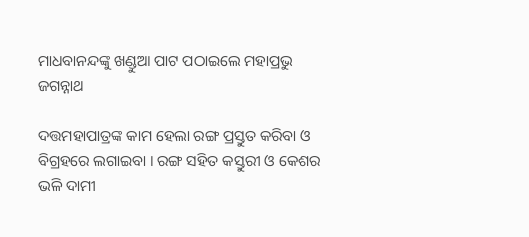ମାଧବାନନ୍ଦଙ୍କୁ ଖଣ୍ଡୁଆ ପାଟ ପଠାଇଲେ ମହାପ୍ରଭୁ ଜଗନ୍ନାଥ

ଦତ୍ତମହାପାତ୍ରଙ୍କ କାମ ହେଲା ରଙ୍ଗ ପ୍ରସ୍ତୁତ କରିବା ଓ ବିଗ୍ରହରେ ଲଗାଇବା । ରଙ୍ଗ ସହିତ କସ୍ତୁରୀ ଓ କେଶର ଭଳି ଦାମୀ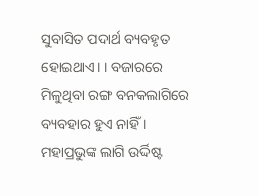ସୁବାସିତ ପଦାର୍ଥ ବ୍ୟବହୃତ ହୋଇଥାଏ। । ବଜାରରେ ମିଳୁଥିବା ରଙ୍ଗ ବନକଲାଗିରେ ବ୍ୟବହାର ହୁଏ ନାହିଁ । ମହାପ୍ରଭୁଙ୍କ ଲାଗି ଉର୍ଦ୍ଦିଷ୍ଟ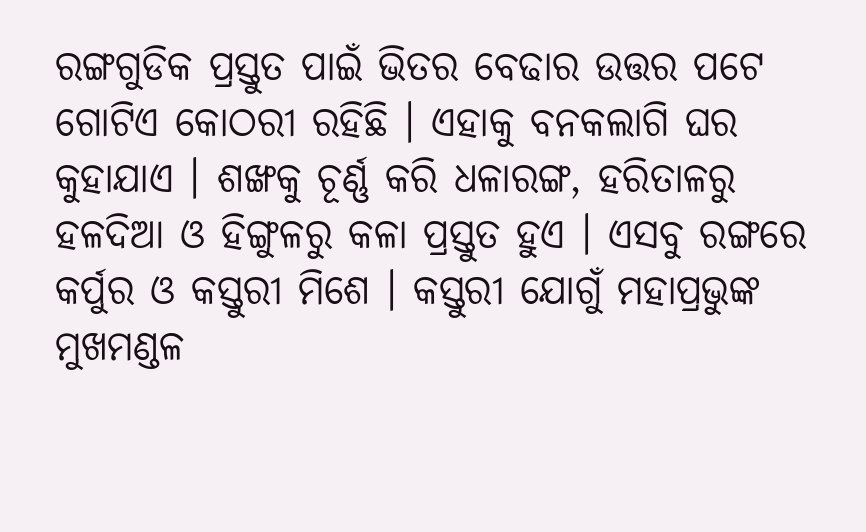ରଙ୍ଗଗୁଡିକ ପ୍ରସ୍ତୁତ ପାଇଁ ଭିତର ବେଢାର ଉତ୍ତର ପଟେ ଗୋଟିଏ କୋଠରୀ ରହିଛି । ଏହାକୁ ବନକଲାଗି ଘର କୁହାଯାଏ । ଶଙ୍ଖକୁ ଚୂର୍ଣ୍ଣ କରି ଧଳାରଙ୍ଗ, ହରିତାଳରୁ ହଳଦିଆ ଓ ହିଙ୍ଗୁଳରୁ କଳା ପ୍ରସ୍ତୁତ ହୁଏ । ଏସବୁ ରଙ୍ଗରେ କର୍ପୁର ଓ କସ୍ତୁରୀ ମିଶେ । କସ୍ତୁରୀ ଯୋଗୁଁ ମହାପ୍ରଭୁଙ୍କ ମୁଖମଣ୍ଡଳ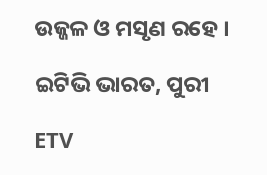ଉଜ୍ଜଳ ଓ ମସୃଣ ରହେ ।

ଇଟିଭି ଭାରତ, ପୁରୀ

ETV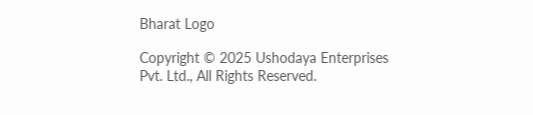Bharat Logo

Copyright © 2025 Ushodaya Enterprises Pvt. Ltd., All Rights Reserved.